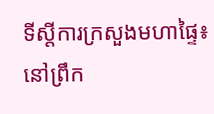ទីស្តីការក្រសួងមហាផ្ទៃ៖ នៅព្រឹក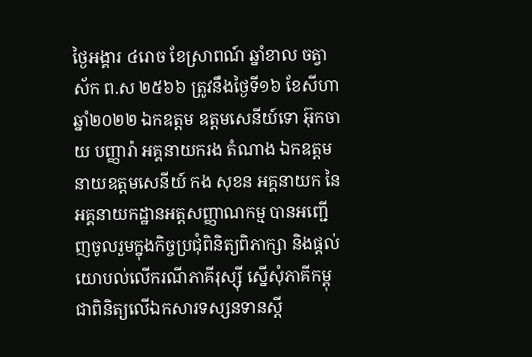ថ្ងៃអង្គារ ៤រោច ខែស្រាពណ៍ ឆ្នាំខាល ចត្វាស័ក ព.ស ២៥៦៦ ត្រូវនឹងថ្ងៃទី១៦ ខែសីហា ឆ្នាំ២០២២ ឯកឧត្តម ឧត្តមសេនីយ៍ទោ អ៊ុកចាយ បញ្ញារ៉ា អគ្គនាយករង តំណាង ឯកឧត្តម នាយឧត្តមសេនីយ៍ កង សុខន អគ្គនាយក នៃអគ្គនាយកដ្ឋានអត្តសញ្ញាណកម្ម បានអញ្ជើញចូលរួមក្នុងកិច្ចប្រជុំពិនិត្យពិភាក្សា និងផ្តល់យោបល់លើករណីភាគីរុស្ស៊ី ស្នើសុំភាគីកម្ពុជាពិនិត្យលើឯកសារទស្សនទានស្ដី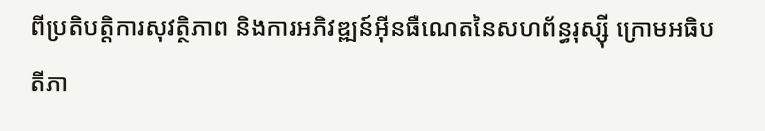ពីប្រតិបត្តិការសុវត្ថិភាព និងការអភិវឌ្ឍន៍អ៊ីនធឺណេតនៃសហព័ន្ធរុស្ស៊ី ក្រោមអធិបតីភា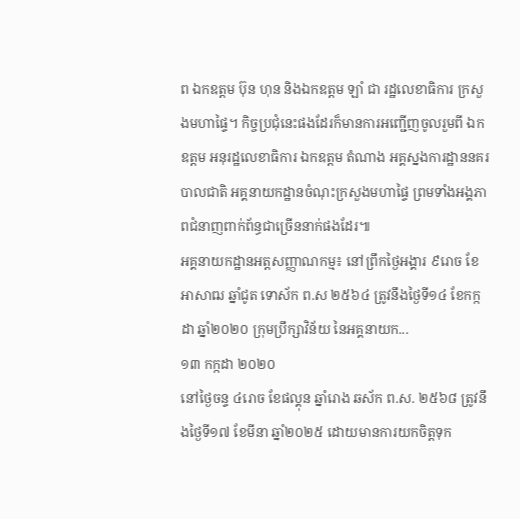ព ឯកឧត្តម ប៊ុន ហុន និងឯកឧត្ដម ឡាំ ជា រដ្ឋលេខាធិការ ក្រសួងមហាផ្ទៃ។ កិច្ចប្រជុំនេះផងដែរក៏មានការអញ្ជើញចូលរួមពី ឯកឧត្តម អនុរដ្ឋលេខាធិការ ឯកឧត្តម តំណាង អគ្គស្នងការដ្ឋាននគរបាលជាតិ អគ្គនាយកដ្ឋានចំណុះក្រសួងមហាផ្ទៃ ព្រមទាំងអង្គភាពជំនាញពាក់ព័ន្ធជាច្រើននាក់ផងដែរ៕
អគ្គនាយកដ្ឋានអត្តសញ្ញាណកម្ម៖ នៅព្រឹកថ្ងៃអង្គារ ៩រោច ខែអាសាឍ ឆ្នាំជូត ទោស័ក ព.ស ២៥៦៤ ត្រូវនឹងថ្ងៃទី១៤ ខែកក្កដា ឆ្នាំ២០២០ ក្រុមប្រឹក្សាវិន័យ នៃអគ្គនាយក...
១៣ កក្កដា ២០២០
នៅថ្ងៃចន្ទ ៤រោច ខែផល្គុន ឆ្នាំរោង ឆស័ក ព.ស. ២៥៦៨ ត្រូវនឹងថ្ងៃទី១៧ ខែមីនា ឆ្នាំ២០២៥ ដោយមានការយកចិត្តទុក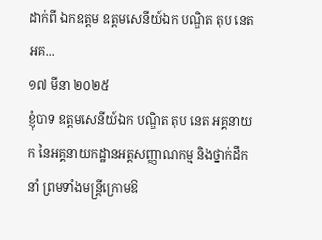ដាក់ពី ឯកឧត្តម ឧត្តមសេនីយ៍ឯក បណ្ឌិត តុប នេត អគ...
១៧ មីនា ២០២៥
ខ្ញុំបាទ ឧត្ដមសេនីយ៍ឯក បណ្ឌិត តុប នេត អគ្គនាយក នៃអគ្គនាយកដ្ឋានអត្តសញ្ញាណកម្ម និងថ្នាក់ដឹកនាំ ព្រមទាំងមន្រ្តីក្រោមឱ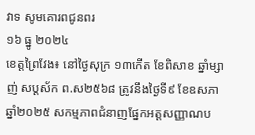វាទ សូមគោរពជូនពរ
១៦ ធ្នូ ២០២៤
ខេត្តព្រៃវែង៖ នៅថ្ងៃសុក្រ ១៣កើត ខែពិសាខ ឆ្នាំម្សាញ់ សប្តស័ក ព.ស២៥៦៨ ត្រូវនឹងថ្ងៃទី៩ ខែឧសភា ឆ្នាំ២០២៥ សកម្មភាពជំនាញផ្នែកអត្តសញ្ញាណប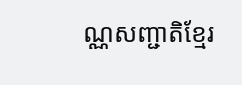ណ្ណសញ្ជាតិខ្មែរ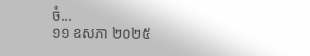ចំ...
១១ ឧសភា ២០២៥